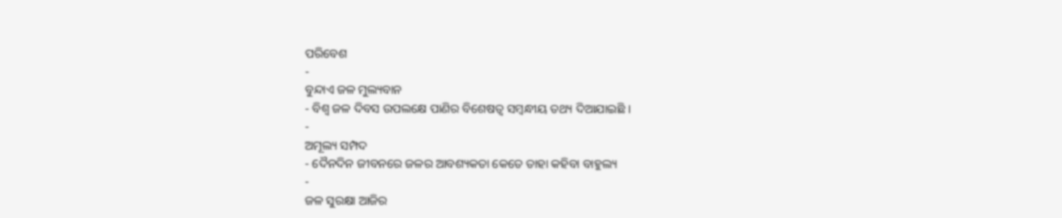ପରିବେଶ
-
ବୁନ୍ଦାଏ ଜଳ ମୁଲ୍ୟବାନ
- ବିଶ୍ଵ ଜଳ ଦିବସ ଉପଲକ୍ଷେ ପାଣିର ବିଶେଷତ୍ଵ ସମ୍ବନ୍ଧୀୟ ତଥ୍ୟ ଦିଆଯାଇଛି ।
-
ଅମୂଲ୍ୟ ସମ୍ପଦ
- ଦୈନଦିନ ଜୀବନରେ ଜଳର ଆବଶ୍ୟକତା କେତେ ତାହା କହିବା ବାହୁଲ୍ୟ
-
ଜଳ ସୁରକ୍ଷା ଆଜିର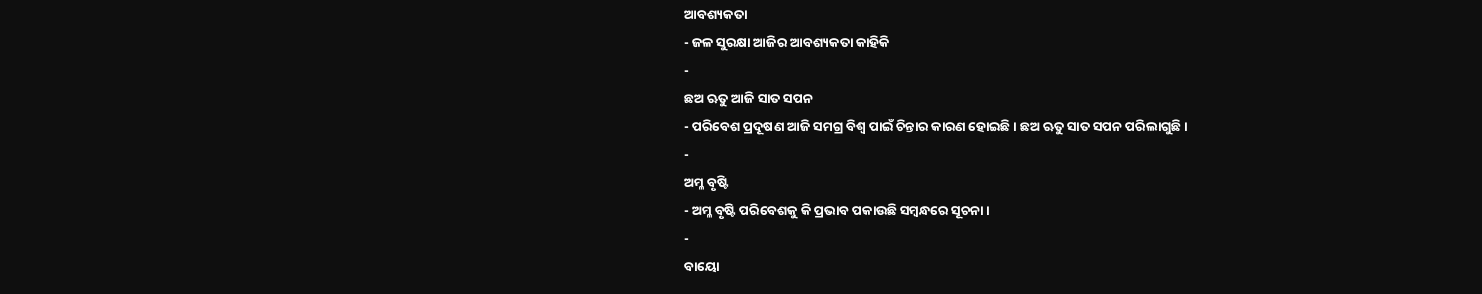ଆବଶ୍ୟକତା
- ଜଳ ସୁରକ୍ଷା ଆଜିର ଆବଶ୍ୟକତା କାହିକି
-
ଛଅ ଋତୁ ଆଜି ସାତ ସପନ
- ପରିବେଶ ପ୍ରଦୂଷଣ ଆଜି ସମଗ୍ର ବିଶ୍ଵ ପାଇଁ ଚିନ୍ତାର କାରଣ ହୋଇଛି । ଛଅ ଋତୁ ସାତ ସପନ ପରିଲାଗୁଛି ।
-
ଅମ୍ଳ ବୃଷ୍ଟି
- ଅମ୍ଳ ବୃଷ୍ଟି ପରିବେଶକୁ କି ପ୍ରଭାବ ପକାଉଛି ସମ୍ବନ୍ଧରେ ସୂଚନା ।
-
ବାୟୋ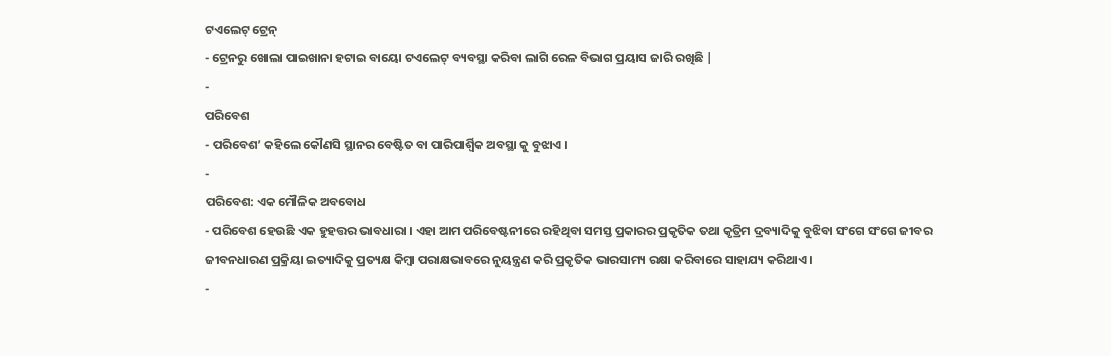ଟଏଲେଟ୍ ଟ୍ରେନ୍
- ଟ୍ରେନରୁ ଖୋଲା ପାଇଖାନା ହଟାଇ ବାୟୋ ଟଏଲେଟ୍ ବ୍ୟବସ୍ଥା କରିବା ଲାଗି ରେଳ ବିଭାଗ ପ୍ରୟାସ ଜାରି ରଖିଛି |
-
ପରିବେଶ
- ପରିବେଶ’ କହିଲେ କୌଣସି ସ୍ଥାନର ବେଷ୍ଟିତ ବା ପାରିପାର୍ଶ୍ୱିକ ଅବସ୍ଥା କୁ ବୁଝାଏ ।
-
ପରିବେଶ: ଏକ ମୌଳିକ ଅବବୋଧ
- ପରିବେଶ ହେଉଛି ଏକ ହୁହତ୍ତର ଭାବଧାରା । ଏହା ଆମ ପରିବେଷ୍ଟନୀରେ ରହିଥିବା ସମସ୍ତ ପ୍ରକାରର ପ୍ରକୃତିକ ତଥା କୃତ୍ରିମ ଦ୍ରବ୍ୟାଦିକୁ ବୁଝିବା ସଂଗେ ସଂଗେ ଜୀବର ଜୀବନଧାରଣ ପ୍ରକ୍ରିୟା ଇତ୍ୟାଦିକୁ ପ୍ରତ୍ୟକ୍ଷ କିମ୍ବା ପରାକ୍ଷଭାବରେ ନୁୟନ୍ତ୍ରଣ କରି ପ୍ରକୃତିକ ଭାରସାମ୍ୟ ରକ୍ଷା କରିବାରେ ସାହାଯ୍ୟ କରିଥାଏ ।
-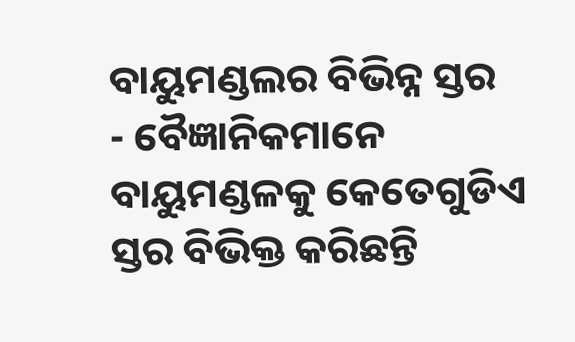ବାୟୁମଣ୍ଡଲର ବିଭିନ୍ନ ସ୍ତର
- ବୈଜ୍ଞାନିକମାନେ ବାୟୁମଣ୍ଡଳକୁ କେତେଗୁଡିଏ ସ୍ତର ବିଭିକ୍ତ କରିଛନ୍ତି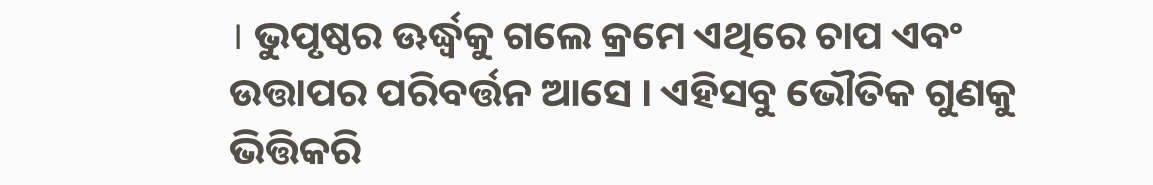। ଭୁପୃଷ୍ଠର ଊର୍ଦ୍ଧ୍ଵକୁ ଗଲେ କ୍ରମେ ଏଥିରେ ଚାପ ଏବଂ ଉତ୍ତାପର ପରିବର୍ତ୍ତନ ଆସେ । ଏହିସବୁ ଭୌତିକ ଗୁଣକୁ ଭିତ୍ତିକରି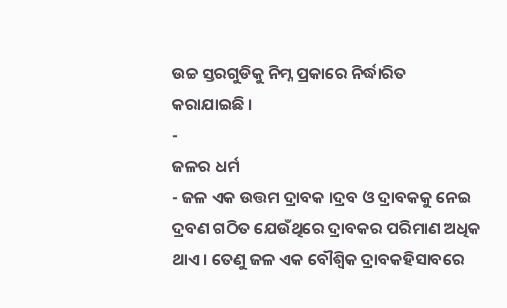ଉଚ୍ଚ ସ୍ତରଗୁଡିକୁ ନିମ୍ନ ପ୍ରକାରେ ନିର୍ଦ୍ଧାରିତ କରାଯାଇଛି ।
-
ଜଳର ଧର୍ମ
- ଜଳ ଏକ ଉତ୍ତମ ଦ୍ରାବକ ।ଦ୍ରବ ଓ ଦ୍ରାବକକୁ ନେଇ ଦ୍ରବଣ ଗଠିତ ଯେଉଁଥିରେ ଦ୍ରାବକର ପରିମାଣ ଅଧିକ ଥାଏ । ତେଣୁ ଜଳ ଏକ ବୌଶ୍ଵିକ ଦ୍ରାବକହିସାବରେ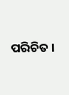ପରିଚିତ ।